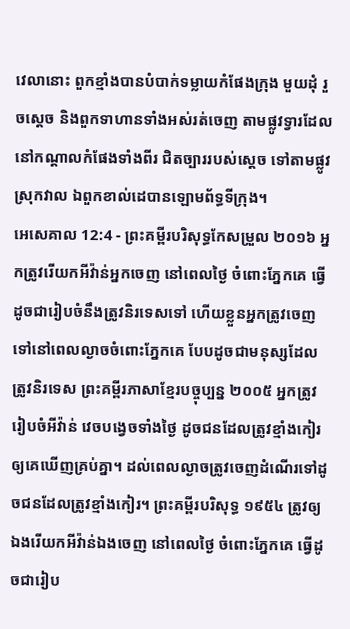វេលានោះ ពួកខ្មាំងបានបំបាក់ទម្លាយកំផែងក្រុង មួយដុំ រួចស្ដេច និងពួកទាហានទាំងអស់រត់ចេញ តាមផ្លូវទ្វារដែលនៅកណ្ដាលកំផែងទាំងពីរ ជិតច្បាររបស់ស្តេច ទៅតាមផ្លូវស្រុកវាល ឯពួកខាល់ដេបានឡោមព័ទ្ធទីក្រុង។
អេសេគាល 12:4 - ព្រះគម្ពីរបរិសុទ្ធកែសម្រួល ២០១៦ អ្នកត្រូវរើយកអីវ៉ាន់អ្នកចេញ នៅពេលថ្ងៃ ចំពោះភ្នែកគេ ធ្វើដូចជារៀបចំនឹងត្រូវនិរទេសទៅ ហើយខ្លួនអ្នកត្រូវចេញទៅនៅពេលល្ងាចចំពោះភ្នែកគេ បែបដូចជាមនុស្សដែលត្រូវនិរទេស ព្រះគម្ពីរភាសាខ្មែរបច្ចុប្បន្ន ២០០៥ អ្នកត្រូវរៀបចំអីវ៉ាន់ វេចបង្វេចទាំងថ្ងៃ ដូចជនដែលត្រូវខ្មាំងកៀរ ឲ្យគេឃើញគ្រប់គ្នា។ ដល់ពេលល្ងាចត្រូវចេញដំណើរទៅដូចជនដែលត្រូវខ្មាំងកៀរ។ ព្រះគម្ពីរបរិសុទ្ធ ១៩៥៤ ត្រូវឲ្យឯងរើយកអីវ៉ាន់ឯងចេញ នៅពេលថ្ងៃ ចំពោះភ្នែកគេ ធ្វើដូចជារៀប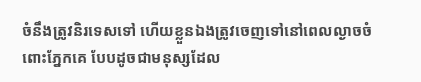ចំនឹងត្រូវនិរទេសទៅ ហើយខ្លួនឯងត្រូវចេញទៅនៅពេលល្ងាចចំពោះភ្នែកគេ បែបដូចជាមនុស្សដែល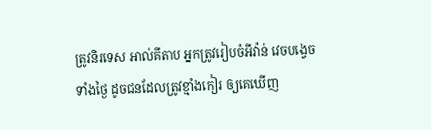ត្រូវនិរទេស អាល់គីតាប អ្នកត្រូវរៀបចំអីវ៉ាន់ វេចបង្វេចទាំងថ្ងៃ ដូចជនដែលត្រូវខ្មាំងកៀរ ឲ្យគេឃើញ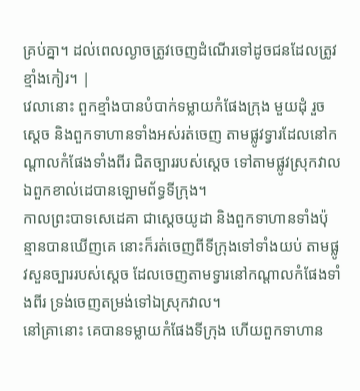គ្រប់គ្នា។ ដល់ពេលល្ងាចត្រូវចេញដំណើរទៅដូចជនដែលត្រូវខ្មាំងកៀរ។ |
វេលានោះ ពួកខ្មាំងបានបំបាក់ទម្លាយកំផែងក្រុង មួយដុំ រួចស្ដេច និងពួកទាហានទាំងអស់រត់ចេញ តាមផ្លូវទ្វារដែលនៅកណ្ដាលកំផែងទាំងពីរ ជិតច្បាររបស់ស្តេច ទៅតាមផ្លូវស្រុកវាល ឯពួកខាល់ដេបានឡោមព័ទ្ធទីក្រុង។
កាលព្រះបាទសេដេគា ជាស្តេចយូដា និងពួកទាហានទាំងប៉ុន្មានបានឃើញគេ នោះក៏រត់ចេញពីទីក្រុងទៅទាំងយប់ តាមផ្លូវសួនច្បាររបស់ស្តេច ដែលចេញតាមទ្វារនៅកណ្ដាលកំផែងទាំងពីរ ទ្រង់ចេញតម្រង់ទៅឯស្រុកវាល។
នៅគ្រានោះ គេបានទម្លាយកំផែងទីក្រុង ហើយពួកទាហាន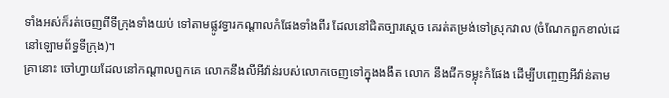ទាំងអស់ក៏រត់ចេញពីទីក្រុងទាំងយប់ ទៅតាមផ្លូវទ្វារកណ្ដាលកំផែងទាំងពីរ ដែលនៅជិតច្បារស្តេច គេរត់តម្រង់ទៅស្រុកវាល (ចំណែកពួកខាល់ដេនៅឡោមព័ទ្ធទីក្រុង)។
គ្រានោះ ចៅហ្វាយដែលនៅកណ្ដាលពួកគេ លោកនឹងលីអីវ៉ាន់របស់លោកចេញទៅក្នុងងងឹត លោក នឹងជីកទម្លុះកំផែង ដើម្បីបញ្ចេញអីវ៉ាន់តាម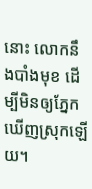នោះ លោកនឹងបាំងមុខ ដើម្បីមិនឲ្យភ្នែកឃើញស្រុកឡើយ។